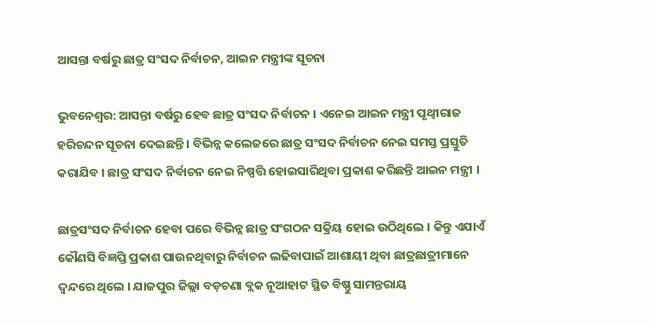ଆସନ୍ତା ବର୍ଷରୁ ଛାତ୍ର ସଂସଦ ନିର୍ବାଚନ, ଆଇନ ମନ୍ତ୍ରୀଙ୍କ ସୂଚନା

ଭୁବନେଶ୍ୱର: ଆସନ୍ତା ବର୍ଷରୁ ହେବ ଛାତ୍ର ସଂସଦ ନିର୍ବାଚନ । ଏନେଇ ଆଇନ ମନ୍ତ୍ରୀ ପୃଥ୍ୱୀରାଜ ହରିଚନ୍ଦନ ସୂଚନା ଦେଇଛନ୍ତି । ବିଭିନ୍ନ କଲେଜରେ ଛାତ୍ର ସଂସଦ ନିର୍ବାଚନ ନେଇ ସମସ୍ତ ପ୍ରସ୍ତୁତି କରାଯିବ । ଛାତ୍ର ସଂସଦ ନିର୍ବାଚନ ନେଇ ନିଷ୍ପତ୍ତି ହୋଇସାରିଥିବା ପ୍ରକାଶ କରିଛନ୍ତି ଆଇନ ମନ୍ତ୍ରୀ ।

ଛାତ୍ରସଂସଦ ନିର୍ବାଚନ ହେବା ପରେ ବିଭିନ୍ନ ଛାତ୍ର ସଂଗଠନ ସକ୍ରିୟ ହୋଇ ଉଠିଥିଲେ । କିନ୍ତୁ ଏଯାଏଁ କୌଣସି ବିଜ୍ଞପ୍ତି ପ୍ରକାଶ ପାଉନଥିବାରୁ ନିର୍ବାଚନ ଲଢିବାପାଇଁ ଆଶାୟୀ ଥିବା ଛାତ୍ରଛାତ୍ରୀମାନେ ଦ୍ୱନ୍ଦରେ ଥିଲେ । ଯାଜପୁର ଜିଲ୍ଲା ବଡ଼ଚଣା ବ୍ଲକ ନୂଆହାଟ ସ୍ଥିତ ବିଷ୍ଣୁ ସାମନ୍ତରାୟ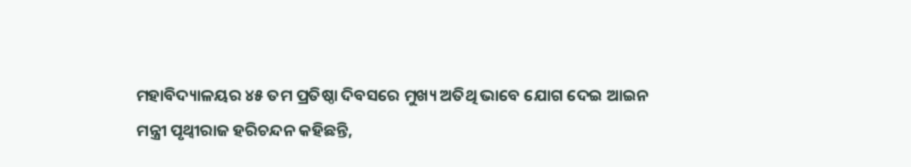ମହାବିଦ୍ୟାଳୟର ୪୫ ତମ ପ୍ରତିଷ୍ଠା ଦିବସରେ ମୁଖ୍ୟ ଅତିଥି ଭାବେ ଯୋଗ ଦେଇ ଆଇନ ମନ୍ତ୍ରୀ ପୃଥ୍ୱୀରାଜ ହରିଚନ୍ଦନ କହିଛନ୍ତି,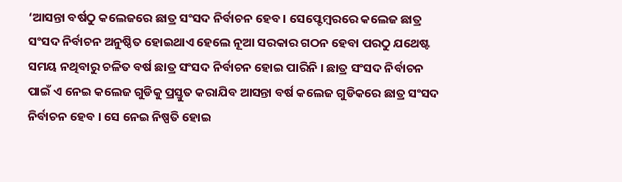‘ଆସନ୍ତା ବର୍ଷଠୁ କଲେଜରେ ଛାତ୍ର ସଂସଦ ନିର୍ବାଚନ ହେବ । ସେପ୍ଟେମ୍ବରରେ କଲେଜ ଛାତ୍ର ସଂସଦ ନିର୍ବାଚନ ଅନୁଷ୍ଠିତ ହୋଇଥାଏ ହେଲେ ନୂଆ ସରକାର ଗଠନ ହେବା ପରଠୁ ଯଥେଷ୍ଟ ସମୟ ନଥିବାରୁ ଚଳିତ ବର୍ଷ ଛାତ୍ର ସଂସଦ ନିର୍ବାଚନ ହୋଇ ପାରିନି । ଛାତ୍ର ସଂସଦ ନିର୍ବାଚନ ପାଇଁ ଏ ନେଇ କଲେଜ ଗୁଡିକୁ ପ୍ରସ୍ତୁତ କରାଯିବ ଆସନ୍ତା ବର୍ଷ କଲେଜ ଗୁଡିକରେ ଛାତ୍ର ସଂସଦ ନିର୍ବାଚନ ହେବ । ସେ ନେଇ ନିଷ୍ପତି ହୋଇ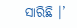ସାରିଛି ।’